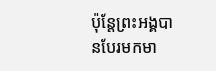ប៉ុន្ដែព្រះអង្គបានបែរមកមា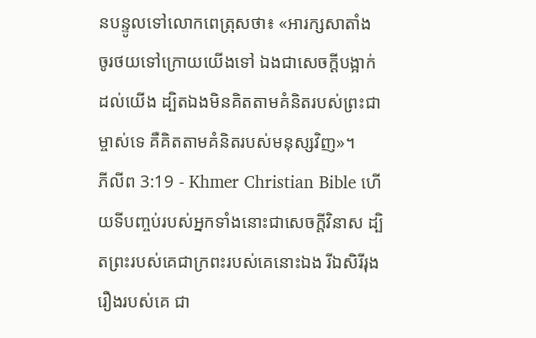នបន្ទូលទៅលោកពេត្រុសថា៖ «អារក្សសាតាំង ចូរថយទៅក្រោយយើងទៅ ឯងជាសេចក្ដីបង្អាក់ដល់យើង ដ្បិតឯងមិនគិតតាមគំនិតរបស់ព្រះជាម្ចាស់ទេ គឺគិតតាមគំនិតរបស់មនុស្សវិញ»។
ភីលីព 3:19 - Khmer Christian Bible ហើយទីបញ្ចប់របស់អ្នកទាំងនោះជាសេចក្ដីវិនាស ដ្បិតព្រះរបស់គេជាក្រពះរបស់គេនោះឯង រីឯសិរីរុងរឿងរបស់គេ ជា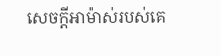សេចក្ដីអាម៉ាស់របស់គេ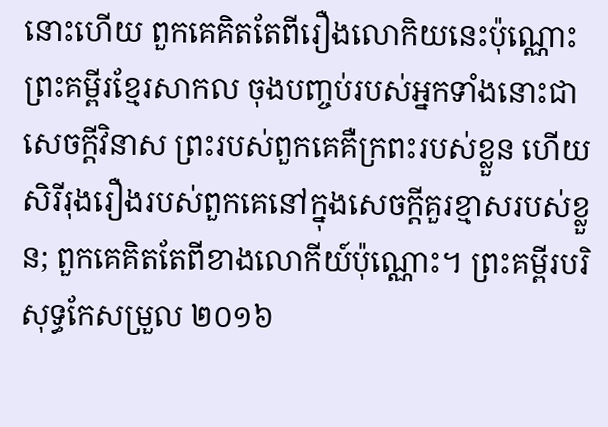នោះហើយ ពួកគេគិតតែពីរឿងលោកិយនេះប៉ុណ្ណោះ ព្រះគម្ពីរខ្មែរសាកល ចុងបញ្ចប់របស់អ្នកទាំងនោះជាសេចក្ដីវិនាស ព្រះរបស់ពួកគេគឺក្រពះរបស់ខ្លួន ហើយសិរីរុងរឿងរបស់ពួកគេនៅក្នុងសេចក្ដីគួរខ្មាសរបស់ខ្លួន; ពួកគេគិតតែពីខាងលោកីយ៍ប៉ុណ្ណោះ។ ព្រះគម្ពីរបរិសុទ្ធកែសម្រួល ២០១៦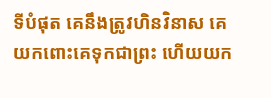ទីបំផុត គេនឹងត្រូវហិនវិនាស គេយកពោះគេទុកជាព្រះ ហើយយក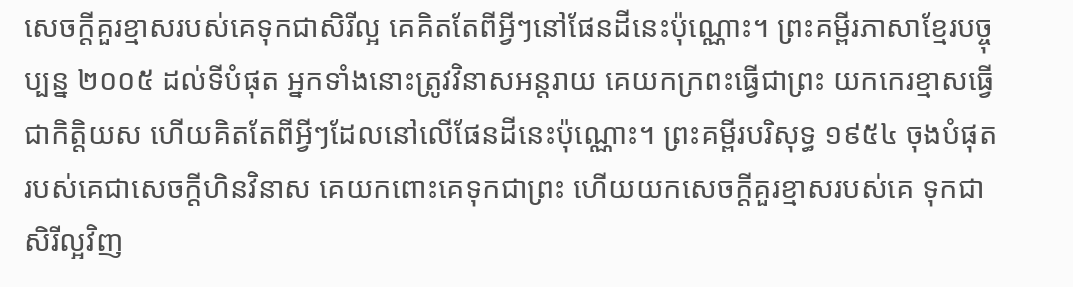សេចក្ដីគួរខ្មាសរបស់គេទុកជាសិរីល្អ គេគិតតែពីអ្វីៗនៅផែនដីនេះប៉ុណ្ណោះ។ ព្រះគម្ពីរភាសាខ្មែរបច្ចុប្បន្ន ២០០៥ ដល់ទីបំផុត អ្នកទាំងនោះត្រូវវិនាសអន្តរាយ គេយកក្រពះធ្វើជាព្រះ យកកេរខ្មាសធ្វើជាកិត្តិយស ហើយគិតតែពីអ្វីៗដែលនៅលើផែនដីនេះប៉ុណ្ណោះ។ ព្រះគម្ពីរបរិសុទ្ធ ១៩៥៤ ចុងបំផុតរបស់គេជាសេចក្ដីហិនវិនាស គេយកពោះគេទុកជាព្រះ ហើយយកសេចក្ដីគួរខ្មាសរបស់គេ ទុកជាសិរីល្អវិញ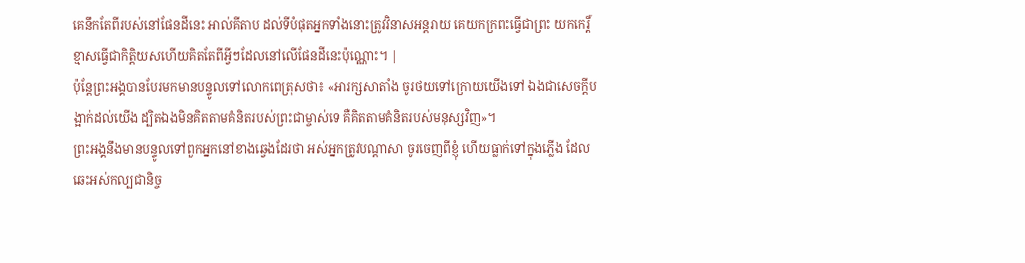គេនឹកតែពីរបស់នៅផែនដីនេះ អាល់គីតាប ដល់ទីបំផុតអ្នកទាំងនោះត្រូវវិនាសអន្ដរាយ គេយកក្រពះធ្វើជាព្រះ យកកេរ្ដិ៍ខ្មាសធ្វើជាកិត្ដិយសហើយគិតតែពីអ្វីៗដែលនៅលើផែនដីនេះប៉ុណ្ណោះ។ |
ប៉ុន្ដែព្រះអង្គបានបែរមកមានបន្ទូលទៅលោកពេត្រុសថា៖ «អារក្សសាតាំង ចូរថយទៅក្រោយយើងទៅ ឯងជាសេចក្ដីបង្អាក់ដល់យើង ដ្បិតឯងមិនគិតតាមគំនិតរបស់ព្រះជាម្ចាស់ទេ គឺគិតតាមគំនិតរបស់មនុស្សវិញ»។
ព្រះអង្គនឹងមានបន្ទូលទៅពួកអ្នកនៅខាងឆ្វេងដែរថា អស់អ្នកត្រូវបណ្ដាសា ចូរចេញពីខ្ញុំ ហើយធ្លាក់ទៅក្នុងភ្លើង ដែលឆេះអស់កល្បជានិច្ច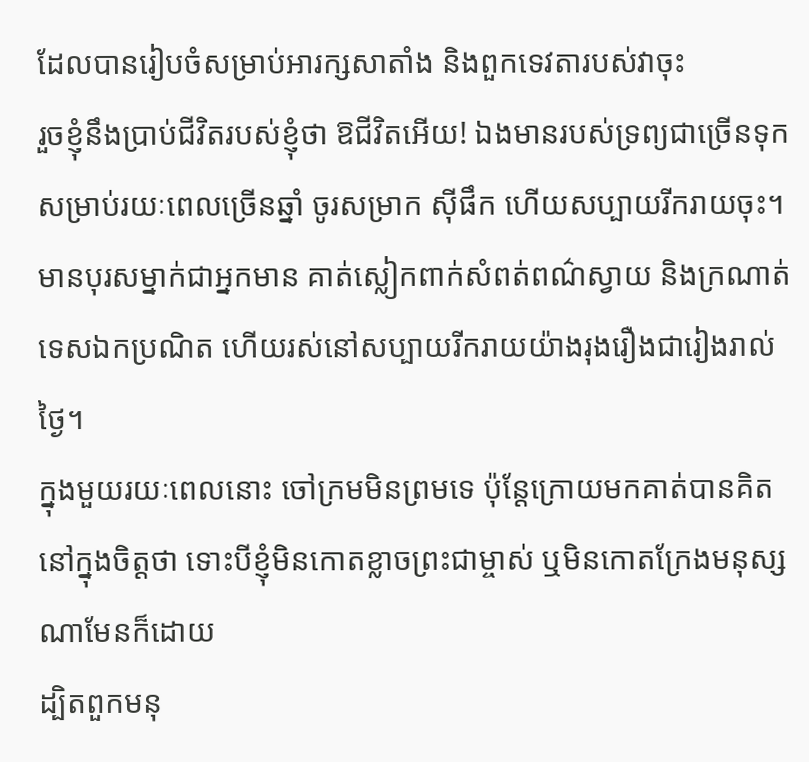ដែលបានរៀបចំសម្រាប់អារក្សសាតាំង និងពួកទេវតារបស់វាចុះ
រួចខ្ញុំនឹងប្រាប់ជីវិតរបស់ខ្ញុំថា ឱជីវិតអើយ! ឯងមានរបស់ទ្រព្យជាច្រើនទុកសម្រាប់រយៈពេលច្រើនឆ្នាំ ចូរសម្រាក ស៊ីផឹក ហើយសប្បាយរីករាយចុះ។
មានបុរសម្នាក់ជាអ្នកមាន គាត់ស្លៀកពាក់សំពត់ពណ៌ស្វាយ និងក្រណាត់ទេសឯកប្រណិត ហើយរស់នៅសប្បាយរីករាយយ៉ាងរុងរឿងជារៀងរាល់ថ្ងៃ។
ក្នុងមួយរយៈពេលនោះ ចៅក្រមមិនព្រមទេ ប៉ុន្ដែក្រោយមកគាត់បានគិតនៅក្នុងចិត្ដថា ទោះបីខ្ញុំមិនកោតខ្លាចព្រះជាម្ចាស់ ឬមិនកោតក្រែងមនុស្សណាមែនក៏ដោយ
ដ្បិតពួកមនុ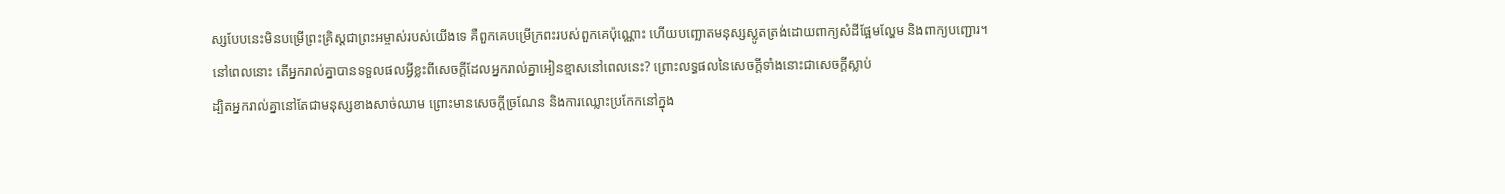ស្សបែបនេះមិនបម្រើព្រះគ្រិស្ដជាព្រះអម្ចាស់របស់យើងទេ គឺពួកគេបម្រើក្រពះរបស់ពួកគេប៉ុណ្ណោះ ហើយបញ្ឆោតមនុស្សស្លូតត្រង់ដោយពាក្យសំដីផ្អែមល្ហែម និងពាក្យបញ្ជោរ។
នៅពេលនោះ តើអ្នករាល់គ្នាបានទទួលផលអ្វីខ្លះពីសេចក្ដីដែលអ្នករាល់គ្នាអៀនខ្មាសនៅពេលនេះ? ព្រោះលទ្ធផលនៃសេចក្ដីទាំងនោះជាសេចក្ដីស្លាប់
ដ្បិតអ្នករាល់គ្នានៅតែជាមនុស្សខាងសាច់ឈាម ព្រោះមានសេចក្ដីច្រណែន និងការឈ្លោះប្រកែកនៅក្នុង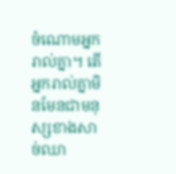ចំណោមអ្នករាល់គ្នា។ តើអ្នករាល់គ្នាមិនមែនជាមនុស្សខាងសាច់ឈា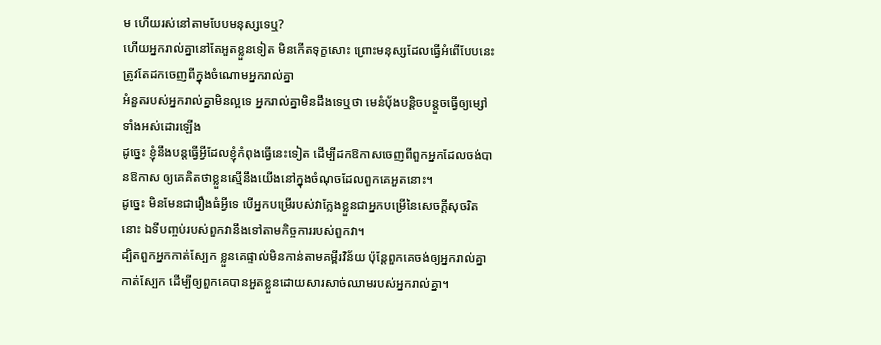ម ហើយរស់នៅតាមបែបមនុស្សទេឬ?
ហើយអ្នករាល់គ្នានៅតែអួតខ្លួនទៀត មិនកើតទុក្ខសោះ ព្រោះមនុស្សដែលធ្វើអំពើបែបនេះ ត្រូវតែដកចេញពីក្នុងចំណោមអ្នករាល់គ្នា
អំនួតរបស់អ្នករាល់គ្នាមិនល្អទេ អ្នករាល់គ្នាមិនដឹងទេឬថា មេនំប៉័ងបន្តិចបន្ដួចធ្វើឲ្យម្សៅទាំងអស់ដោរឡើង
ដូច្នេះ ខ្ញុំនឹងបន្ដធ្វើអ្វីដែលខ្ញុំកំពុងធ្វើនេះទៀត ដើម្បីដកឱកាសចេញពីពួកអ្នកដែលចង់បានឱកាស ឲ្យគេគិតថាខ្លួនស្មើនឹងយើងនៅក្នុងចំណុចដែលពួកគេអួតនោះ។
ដូច្នេះ មិនមែនជារឿងធំអ្វីទេ បើអ្នកបម្រើរបស់វាក្លែងខ្លួនជាអ្នកបម្រើនៃសេចក្ដីសុចរិតនោះ ឯទីបញ្ចប់របស់ពួកវានឹងទៅតាមកិច្ចការរបស់ពួកវា។
ដ្បិតពួកអ្នកកាត់ស្បែក ខ្លួនគេផ្ទាល់មិនកាន់តាមគម្ពីរវិន័យ ប៉ុន្តែពួកគេចង់ឲ្យអ្នករាល់គ្នាកាត់ស្បែក ដើម្បីឲ្យពួកគេបានអួតខ្លួនដោយសារសាច់ឈាមរបស់អ្នករាល់គ្នា។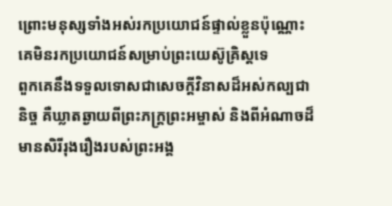ព្រោះមនុស្សទាំងអស់រកប្រយោជន៍ផ្ទាល់ខ្លួនប៉ុណ្ណោះ គេមិនរកប្រយោជន៍សម្រាប់ព្រះយេស៊ូគ្រិស្ដទេ
ពួកគេនឹងទទួលទោសជាសេចក្ដីវិនាសដ៏អស់កល្បជានិច្ច គឺឃ្លាតឆ្ងាយពីព្រះភក្ដ្រព្រះអម្ចាស់ និងពីអំណាចដ៏មានសិរីរុងរឿងរបស់ព្រះអង្គ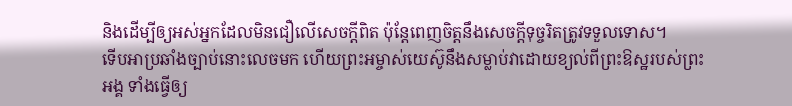និងដើម្បីឲ្យអស់អ្នកដែលមិនជឿលើសេចក្ដីពិត ប៉ុន្តែពេញចិត្តនឹងសេចក្ដីទុច្ចរិតត្រូវទទួលទោស។
ទើបអាប្រឆាំងច្បាប់នោះលេចមក ហើយព្រះអម្ចាស់យេស៊ូនឹងសម្លាប់វាដោយខ្យល់ពីព្រះឱស្ឋរបស់ព្រះអង្គ ទាំងធ្វើឲ្យ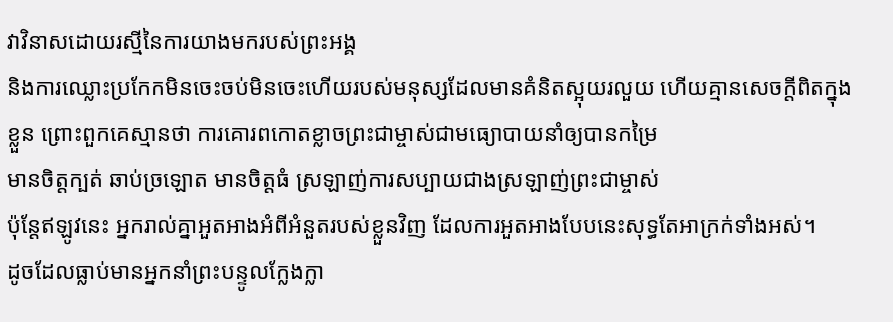វាវិនាសដោយរស្មីនៃការយាងមករបស់ព្រះអង្គ
និងការឈ្លោះប្រកែកមិនចេះចប់មិនចេះហើយរបស់មនុស្សដែលមានគំនិតស្អុយរលួយ ហើយគ្មានសេចក្ដីពិតក្នុងខ្លួន ព្រោះពួកគេស្មានថា ការគោរពកោតខ្លាចព្រះជាម្ចាស់ជាមធ្យោបាយនាំឲ្យបានកម្រៃ
មានចិត្តក្បត់ ឆាប់ច្រឡោត មានចិត្តធំ ស្រឡាញ់ការសប្បាយជាងស្រឡាញ់ព្រះជាម្ចាស់
ប៉ុន្ដែឥឡូវនេះ អ្នករាល់គ្នាអួតអាងអំពីអំនួតរបស់ខ្លួនវិញ ដែលការអួតអាងបែបនេះសុទ្ធតែអាក្រក់ទាំងអស់។
ដូចដែលធ្លាប់មានអ្នកនាំព្រះបន្ទូលក្លែងក្លា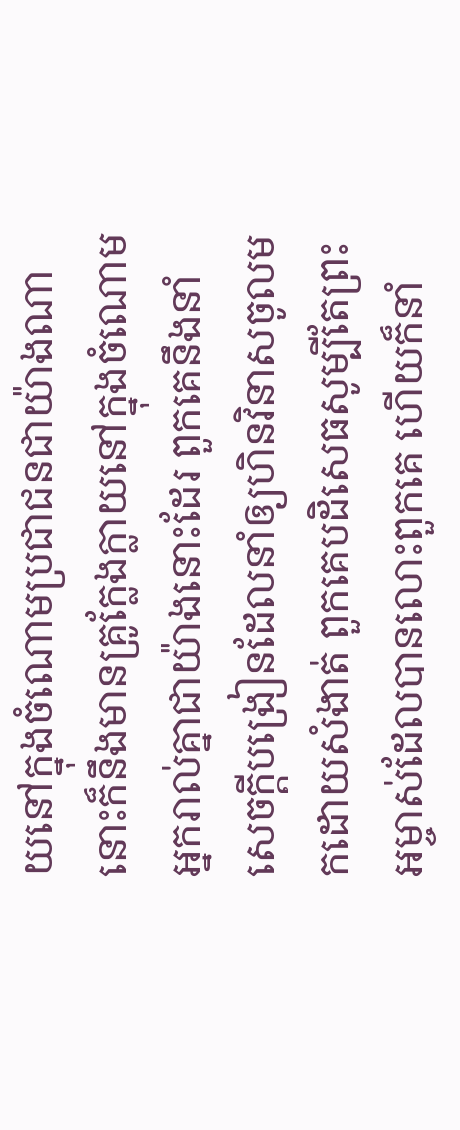យនៅក្នុងចំណោមប្រជាជនជាយ៉ាងណា នោះក៏នឹងមានគ្រូក្លែងក្លាយនៅក្នុងចំណោមអ្នករាល់គ្នាជាយ៉ាងនោះដែរ ពួកគេនឹងនាំសេចក្ដីបង្រៀនដែលនាំឲ្យហិនវិនាសចូលមកដោយសំងាត់ ពួកគេបដិសេធសូម្បីតែព្រះអម្ចាស់ដែលបានលោះពួកគេ ហើយក៏នាំ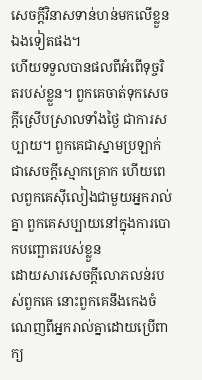សេចក្ដីវិនាសទាន់ហន់មកលើខ្លួនឯងទៀតផង។
ហើយទទួលបានផលពីអំពើទុច្ចរិតរបស់ខ្លួន។ ពួកគេចាត់ទុកសេចក្ដីស្រើបស្រាលទាំងថ្ងៃ ជាការសប្បាយ។ ពួកគេជាស្នាមប្រឡាក់ ជាសេចក្ដីស្មោកគ្រោក ហើយពេលពួកគេស៊ីលៀងជាមួយអ្នករាល់គ្នា ពួកគេសប្បាយនៅក្នុងការបោកបញ្ឆោតរបស់ខ្លួន
ដោយសារសេចក្ដីលោភលន់របស់ពួកគេ នោះពួកគេនឹងកេងចំណេញពីអ្នករាល់គ្នាដោយប្រើពាក្យ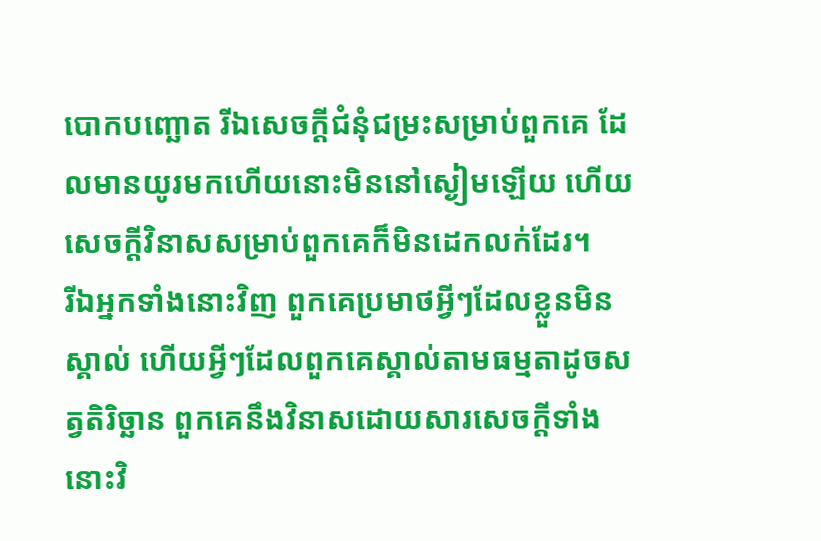បោកបញ្ឆោត រីឯសេចក្ដីជំនុំជម្រះសម្រាប់ពួកគេ ដែលមានយូរមកហើយនោះមិននៅស្ងៀមឡើយ ហើយសេចក្ដីវិនាសសម្រាប់ពួកគេក៏មិនដេកលក់ដែរ។
រីឯអ្នកទាំងនោះវិញ ពួកគេប្រមាថអ្វីៗដែលខ្លួនមិនស្គាល់ ហើយអ្វីៗដែលពួកគេស្គាល់តាមធម្មតាដូចសត្វតិរិច្ឆាន ពួកគេនឹងវិនាសដោយសារសេចក្ដីទាំងនោះវិ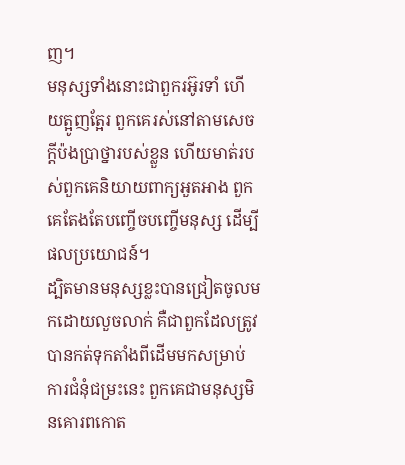ញ។
មនុស្សទាំងនោះជាពួករអ៊ូរទាំ ហើយត្អូញត្អែរ ពួកគេរស់នៅតាមសេចក្ដីប៉ងប្រាថ្នារបស់ខ្លួន ហើយមាត់របស់ពួកគេនិយាយពាក្យអួតអាង ពួកគេតែងតែបញ្ចើចបញ្ចើមនុស្ស ដើម្បីផលប្រយោជន៍។
ដ្បិតមានមនុស្សខ្លះបានជ្រៀតចូលមកដោយលួចលាក់ គឺជាពួកដែលត្រូវបានកត់ទុកតាំងពីដើមមកសម្រាប់ការជំនុំជម្រះនេះ ពួកគេជាមនុស្សមិនគោរពកោត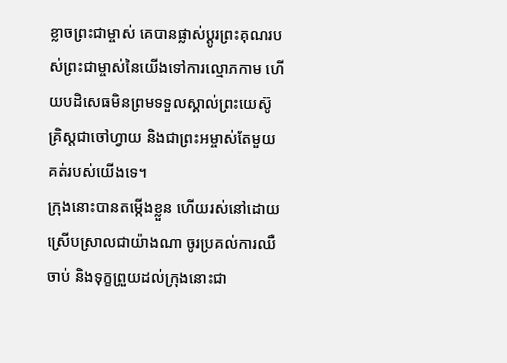ខ្លាចព្រះជាម្ចាស់ គេបានផ្លាស់ប្ដូរព្រះគុណរបស់ព្រះជាម្ចាស់នៃយើងទៅការល្មោភកាម ហើយបដិសេធមិនព្រមទទួលស្គាល់ព្រះយេស៊ូគ្រិស្ដជាចៅហ្វាយ និងជាព្រះអម្ចាស់តែមួយគត់របស់យើងទេ។
ក្រុងនោះបានតម្កើងខ្លួន ហើយរស់នៅដោយស្រើបស្រាលជាយ៉ាងណា ចូរប្រគល់ការឈឺចាប់ និងទុក្ខព្រួយដល់ក្រុងនោះជា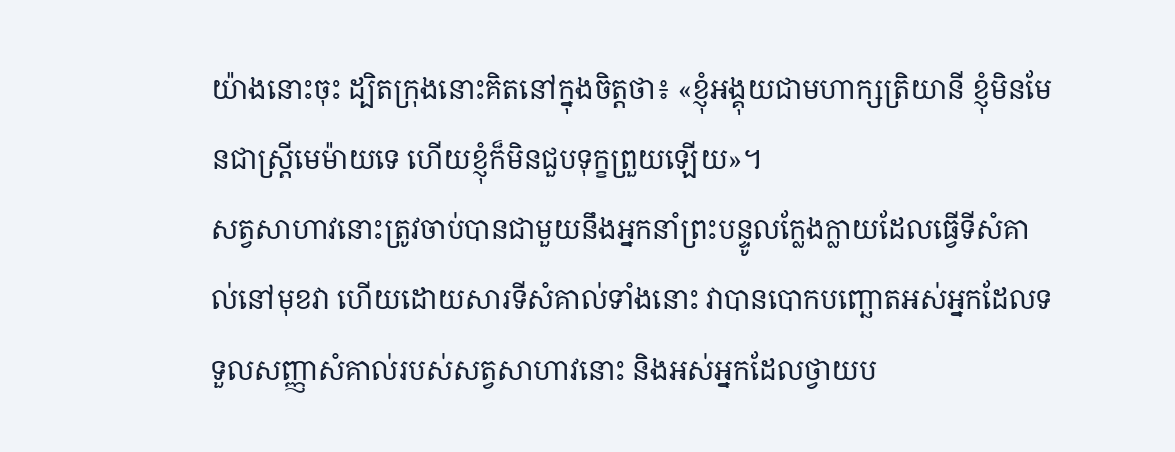យ៉ាងនោះចុះ ដ្បិតក្រុងនោះគិតនៅក្នុងចិត្ដថា៖ «ខ្ញុំអង្គុយជាមហាក្សត្រិយានី ខ្ញុំមិនមែនជាស្រ្ដីមេម៉ាយទេ ហើយខ្ញុំក៏មិនជួបទុក្ខព្រួយឡើយ»។
សត្វសាហាវនោះត្រូវចាប់បានជាមួយនឹងអ្នកនាំព្រះបន្ទូលក្លែងក្លាយដែលធ្វើទីសំគាល់នៅមុខវា ហើយដោយសារទីសំគាល់ទាំងនោះ វាបានបោកបញ្ឆោតអស់អ្នកដែលទទួលសញ្ញាសំគាល់របស់សត្វសាហាវនោះ និងអស់អ្នកដែលថ្វាយប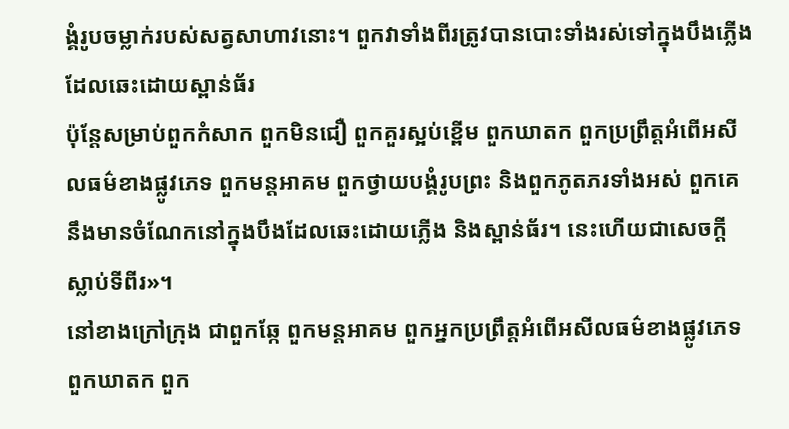ង្គំរូបចម្លាក់របស់សត្វសាហាវនោះ។ ពួកវាទាំងពីរត្រូវបានបោះទាំងរស់ទៅក្នុងបឹងភ្លើងដែលឆេះដោយស្ពាន់ធ័រ
ប៉ុន្ដែសម្រាប់ពួកកំសាក ពួកមិនជឿ ពួកគួរស្អប់ខ្ពើម ពួកឃាតក ពួកប្រព្រឹត្ដអំពើអសីលធម៌ខាងផ្លូវភេទ ពួកមន្ដអាគម ពួកថ្វាយបង្គំរូបព្រះ និងពួកភូតភរទាំងអស់ ពួកគេនឹងមានចំណែកនៅក្នុងបឹងដែលឆេះដោយភ្លើង និងស្ពាន់ធ័រ។ នេះហើយជាសេចក្ដីស្លាប់ទីពីរ»។
នៅខាងក្រៅក្រុង ជាពួកឆ្កែ ពួកមន្ដអាគម ពួកអ្នកប្រព្រឹត្តអំពើអសីលធម៌ខាងផ្លូវភេទ ពួកឃាតក ពួក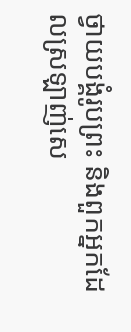ថ្វាយបង្គំរូបព្រះ និងពួកអ្នកដែលស្រឡាញ់សេ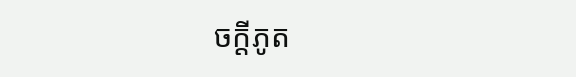ចក្តីភូត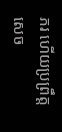ភរ ហើយប្រពឹ្រត្ដសេច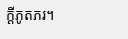ក្ដីភូតភរ។